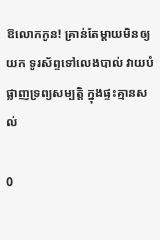ឱលោកកូន! គ្រាន់តែម្តាយមិនឲ្យយក ទូរស័ព្ទទៅលេងបាល់ វាយបំផ្លាញទ្រព្យសម្បត្តិ ក្នុងផ្ទះគ្មានសល់

0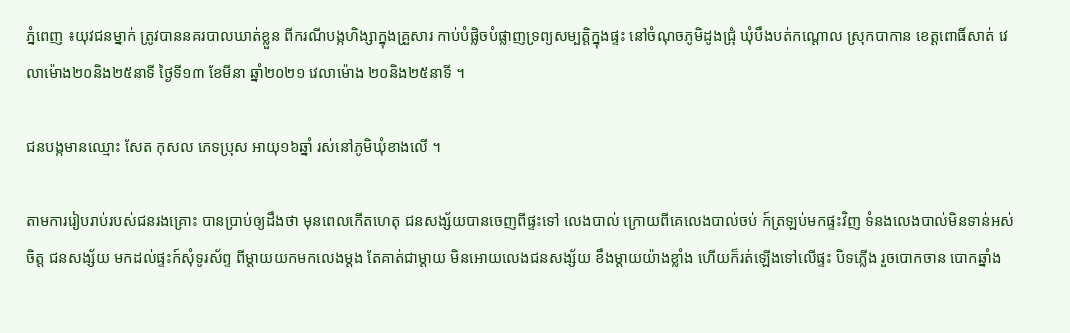ភ្នំពេញ ៖យុវជនម្នាក់ ត្រូវបាននគរបាលឃាត់ខ្លួន ពីករណីបង្កហិង្សាក្នុងគ្រួសារ កាប់បំផ្លិចបំផ្លាញទ្រព្យសម្បត្តិក្នុងផ្ទះ នៅចំណុចភូមិដូងជ្រុំ ឃុំបឹងបត់កណ្តោល ស្រុកបាកាន ខេត្តពោធិ៍សាត់ វេលាម៉ោង២០និង២៥នាទី ថ្ងៃទី១៣ ខែមីនា ឆ្នាំ២០២១ វេលាម៉ោង ២០និង២៥នាទី ។

ជនបង្កមានឈ្មោះ សែត កុសល ភេទប្រុស អាយុ១៦ឆ្នាំ រស់នៅភូមិឃុំខាងលើ ។

តាមការរៀបរាប់របស់ជនរងគ្រោះ បានប្រាប់ឲ្យដឹងថា មុនពេលកើតហេតុ ជនសង្ស័យបានចេញពីផ្ទះទៅ លេងបាល់ ក្រោយពីគេលេងបាល់ចប់ ក៍ត្រឡប់មកផ្ទះវិញ ទំនងលេងបាល់មិនទាន់អស់ចិត្ត ជនសង្ស័យ មកដល់ផ្ទះក៍សុំទូរស័ព្ទ ពីម្តាយយកមកលេងម្តង តែគាត់ជាម្តាយ មិនអោយលេងជនសង្ស័យ ខឹងម្តាយយ៉ាងខ្លាំង ហើយក៏រត់ឡើងទៅលើផ្ទះ បិទភ្លើង រួចបោកចាន បោកឆ្នាំង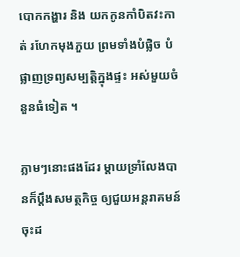បោកកង្ហារ និង យកកូនកាំបិតវះកាត់ រហែកមុងភួយ ព្រមទាំងបំផ្លិច បំផ្លាញទ្រព្យសម្បត្តិក្នុងផ្ទះ អស់មួយចំនួនធំទៀត ។

ភ្លាមៗនោះផងដែរ ម្តាយទ្រាំលែងបានក៏ប្តឹងសមត្ថកិច្ច ឲ្យជួយអន្តរាគមន៍ ចុះដ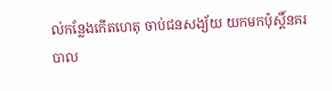ល់កន្លែងកើតហេតុ ចាប់ជនសង្យ័យ យកមកប៉ុស្តិ៍នគរបាល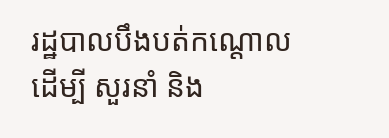រដ្ឋបាលបឹងបត់កណ្តោល ដើម្បី សួរនាំ និង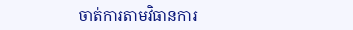ចាត់ការតាមវិធានការ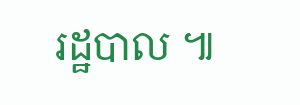រដ្ឋបាល ៕